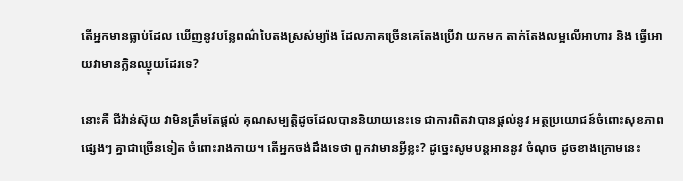តើអ្នកមានធ្លាប់ដែល ឃើញនូវបន្លែពណ៌បៃតងស្រស់ម្យ៉ាង ដែលភាគច្រើនគេតែងប្រើវា យកមក តាក់តែងលម្អលើអាហារ និង ធ្វើអោយវាមានក្លិនឈ្ងុយដែរទេ?

នោះគឺ ជីវ៉ាន់ស៊ុយ វាមិនត្រឹមតែផ្តល់ គុណសម្បតិ្តដូចដែលបាននិយាយនេះទេ ជាការពិតវាបានផ្តល់នូវ អត្ថប្រយោជន៍ចំពោះសុខភាព ផ្សេងៗ គ្នាជាច្រើនទៀត ចំពោះរាងកាយ។ តើអ្នកចង់ដឹងទេថា ពួកវាមានអ្វីខ្លះ? ដូច្នេះសូមបន្តអាននូវ ចំណុច ដូចខាងក្រោមនេះ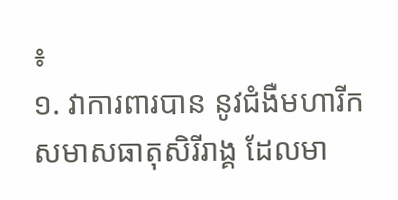៖
១. វាការពារបាន នូវជំងឺមហារីក
សមាសធាតុសិរីរាង្គ ដែលមា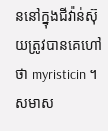ននៅក្នុងជីវ៉ាន់ស៊ុយត្រូវបានគេហៅថា myristicin ។ សមាស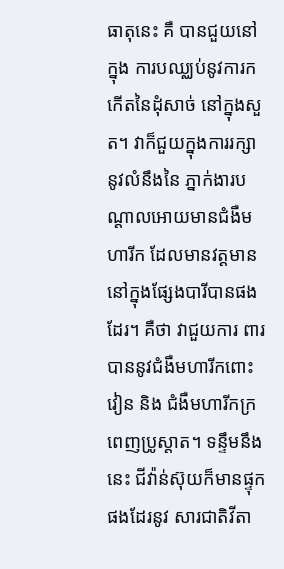ធាតុនេះ គឺ បានជួយនៅក្នុង ការបឈ្ឈប់នូវការកកើតនៃដុំសាច់ នៅក្នុងសួត។ វាក៏ជួយក្នុងការរក្សា នូវលំនឹងនៃ ភ្នាក់ងារបណ្តាលអោយមានជំងឺមហារីក ដែលមានវត្តមាននៅក្នុងផ្សែងបារីបានផងដែរ។ គឺថា វាជួយការ ពារ បាននូវជំងឺមហារីកពោះវៀន និង ជំងឺមហារីកក្រពេញប្រូស្តាត។ ទន្ទឹមនឹងនេះ ជីវ៉ាន់ស៊ុយក៏មានផ្ទុក ផងដែរនូវ សារជាតិវីតា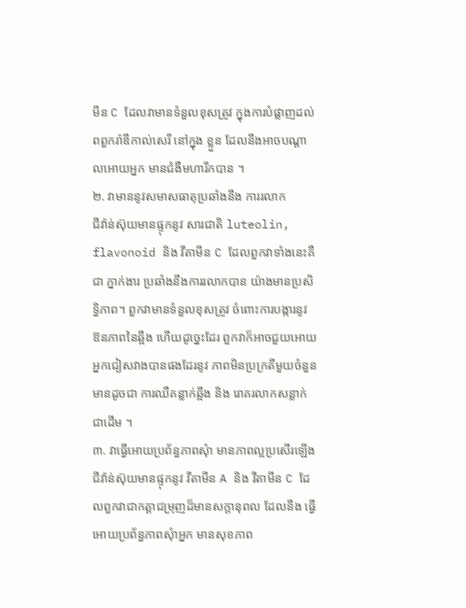មីន C ដែលវាមានទំនួលខុសត្រូវ ក្នុងការបំផ្លាញដល់ពពួករ៉ាឌីកាល់សេរី នៅក្នុង ខ្លួន ដែលនឹងអាចបណ្តាលអោយអ្នក មានជំងឺមហារីកបាន ។
២. វាមាននូវសមាសធាតុប្រឆាំងនឹង ការរលាក
ជីវ៉ាន់ស៊ុយមានផ្ទុកនូវ សារជាតិ luteolin, flavonoid និង វីតាមីន C ដែលពួកវាទាំងនេះគឺជា ភ្នាក់ងារ ប្រឆាំងនឹងការរលាកបាន យ៉ាងមានប្រសិទ្ធិភាព។ ពួកវាមានទំនួលខុសត្រូវ ចំពោះការបង្ការនូវ ឱនភាពនៃឆ្អឹង ហើយដូច្នេះដែរ ពួកវាក៏អាចជួយអោយ អ្នកជៀសវាងបានផងដែរនូវ ភាពមិនប្រក្រតីមួយចំនួន មានដូចជា ការឈឺគន្លាក់ឆ្អឹង និង រោគរលាកសន្លាក់ជាដើម ។
៣. វាធ្វើអោយប្រព័ន្ធភាពសុំា មានភាពល្អប្រសើរឡើង
ជីវ៉ាន់ស៊ុយមានផ្ទុកនូវ វីតាមីន A និង វីតាមីន C ដែលពួកវាជាកត្តាជម្រុញដ៏មានសក្តានុពល ដែលនឹង ធ្វើអោយប្រព័ន្ធភាពសុំាអ្នក មានសុខភាព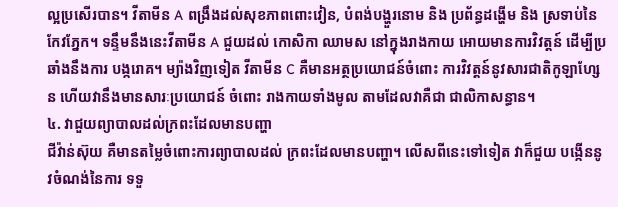ល្អប្រសើរបាន។ វីតាមីន A ពង្រឹងដល់សុខភាពពោះវៀន, បំពង់បង្ហួរនោម និង ប្រព័ន្ធដង្ហើម និង ស្រទាប់នៃកែវភ្នែក។ ទន្ទឹមនឹងនេះវីតាមីន A ជួយដល់ កោសិកា ឈាមស នៅក្នុងរាងកាយ អោយមានការវិវត្តន៍ ដើម្បីប្រឆាំងនឹងការ បង្ករោគ។ ម្យ៉ាងវិញទៀត វីតាមីន C គឺមានអត្ថប្រយោជន៍ចំពោះ ការវិវត្តន៍នូវសារជាតិកូឡាហ្សែន ហើយវានឹងមានសារៈប្រយោជន៍ ចំពោះ រាងកាយទាំងមូល តាមដែលវាគឺជា ជាលិកាសន្ធាន។
៤. វាជួយព្យាបាលដល់ក្រពះដែលមានបញ្ហា
ជីវ៉ាន់ស៊ុយ គឺមានតម្លៃចំពោះការព្យាបាលដល់ ក្រពះដែលមានបញ្ហា។ លើសពីនេះទៅទៀត វាក៏ជួយ បង្កើននូវចំណង់នៃការ ទទួ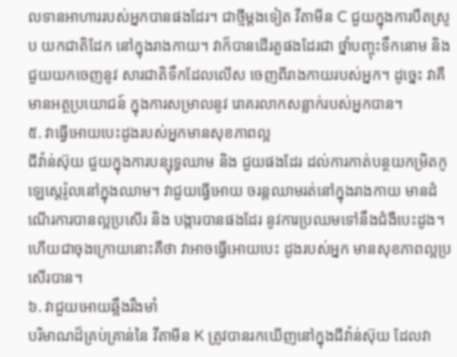លទានអាហាររបស់អ្នកបានផងដែរ។ ជាថ្មីម្តងទៀត វីតាមីន C ជួយក្នុងការបឺតស្រូប យកជាតិដែក នៅក្នុងរាងកាយ។ វាក៏បានដើរតួផងដែរជា ថ្នាំបញ្ចុះទឹកនោម និង ជួយយកចេញនូវ សារជាតិទឹកដែលលើស ចេញពីរាងកាយរបស់អ្នក។ ដូច្នេះ វាគឺមានអត្ថប្រយោជន៍ ក្នុងការសម្រាលនូវ រោគរលាកសន្លាក់របស់អ្នកបាន។
៥. វាធ្វើអោយបេះដូងរបស់អ្នកមានសុខភាពល្អ
ជីវ៉ាន់ស៊ុយ ជួយក្នុងការបន្សុទ្ធឈាម និង ជួយផងដែរ ដល់ការកាត់បន្ថយកម្រិតកូឡេស្តេរ៉ូលនៅក្នុងឈាម។ វាជួយធ្វើអោយ ចរន្តឈាមរត់នៅក្នុងរាងកាយ មានដំណើរការបានល្អប្រសើរ និង បង្ការបានផងដែរ នូវការប្រឈមទៅនឹងជំងឺបេះដូង។ ហើយជាចុងក្រោយនោះគឺថា វាអាចធ្វើអោយបេះ ដូងរបស់អ្នក មានសុខភាពល្អប្រសើរបាន។
៦. វាជួយអោយឆ្អឹងរឹងមាំ
បរិមាណដ៏គ្រប់គ្រាន់នៃ វីតាមីន K ត្រូវបានរកឃើញនៅក្នុងជីវ៉ាន់ស៊ុយ ដែលវា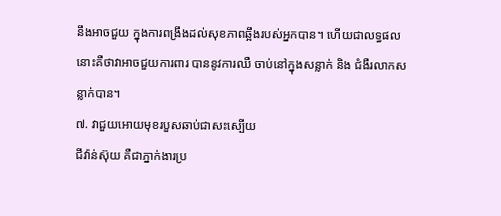នឹងអាចជួយ ក្នុងការពង្រឹងដល់សុខភាពឆ្អឹងរបស់អ្នកបាន។ ហើយជាលទ្ធផលនោះគឺថាវាអាចជួយការពារ បាននូវការឈឺ ចាប់នៅក្នុងសន្លាក់ និង ជំងឺរលាកសន្លាក់បាន។
៧. វាជួយអោយមុខរបួសឆាប់ជាសះស្បើយ
ជីវ៉ាន់ស៊ុយ គឺជាភ្នាក់ងារប្រ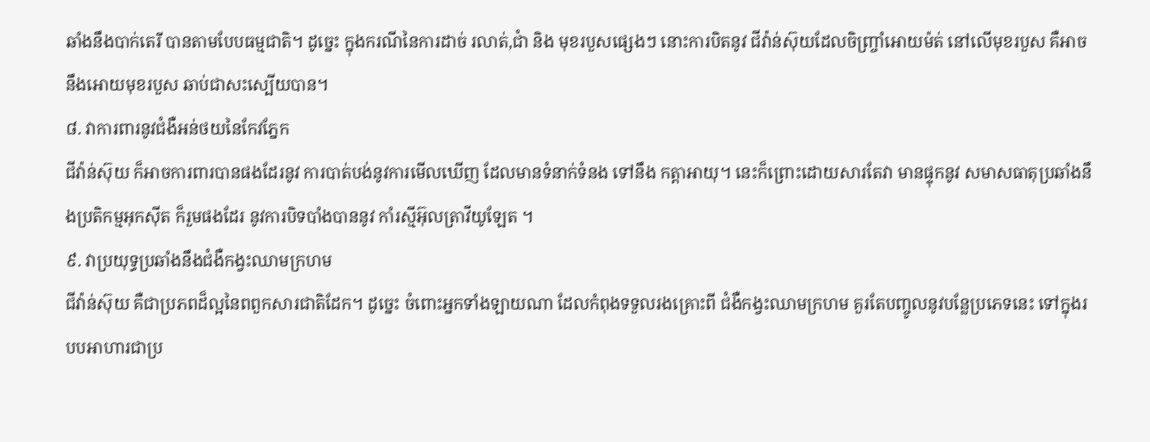ឆាំងនឹងបាក់តេរី បានតាមបែបធម្មជាតិ។ ដូច្នេះ ក្នុងករណីនៃការដាច់ រលាត់,ជាំ និង មុខរបួសផ្សេងៗ នោះការបិតនូវ ជីវ៉ាន់ស៊ុយដែលចិញ្ច្រាំអោយម៉ត់ នៅលើមុខរបួស គឺអាចនឹងអោយមុខរបួស ឆាប់ជាសះស្បើយបាន។
៨. វាការពារនូវជំងឺអន់ថយនៃកែវភ្នែក
ជីវ៉ាន់ស៊ុយ ក៏អាចការពារបានផងដែរនូវ ការបាត់បង់នូវការមើលឃើញ ដែលមានទំនាក់ទំនង ទៅនឹង កត្តាអាយុ។ នេះក៏ព្រោះដោយសារតែវា មានផ្ទុកនូវ សមាសធាតុប្រឆាំងនឹងប្រតិកម្មអុកស៊ីត ក៏រួមផងដែរ នូវការបិទបាំងបាននូវ កាំរស្មីអ៊ុលត្រាវីយូឡែត ។
៩. វាប្រយុទ្ធប្រឆាំងនឹងជំងឺកង្វះឈាមក្រហម
ជីវ៉ាន់ស៊ុយ គឺជាប្រភពដ៏ល្អនៃពពួកសារជាតិដែក។ ដូច្នេះ ចំពោះអ្នកទាំងឡាយណា ដែលកំពុងទទួលរងគ្រោះពី ជំងឺកង្វះឈាមក្រហម គួរតែបញ្ចូលនូវបន្លែប្រភេទនេះ ទៅក្នុងរបបអាហារជាប្រ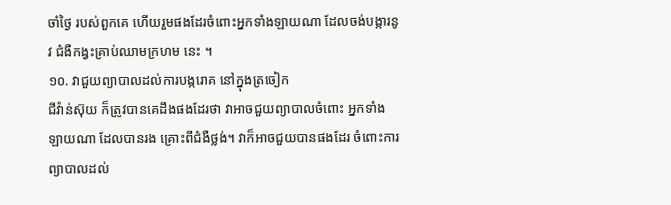ចាំថ្ងៃ របស់ពួកគេ ហើយរួមផងដែរចំពោះអ្នកទាំងឡាយណា ដែលចង់បង្ការនូវ ជំងឺកង្វះគ្រាប់ឈាមក្រហម នេះ ។
១០. វាជួយព្យាបាលដល់ការបង្ករោគ នៅក្នុងត្រចៀក
ជីវ៉ាន់ស៊ុយ ក៏ត្រូវបានគេដឹងផងដែរថា វាអាចជួយព្យាបាលចំពោះ អ្នកទាំងឡាយណា ដែលបានរង គ្រោះពីជំងឺថ្លង់។ វាក៏អាចជួយបានផងដែរ ចំពោះការព្យាបាលដល់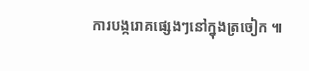ការបង្ករោគផ្សេងៗនៅក្នុងត្រចៀក ៕